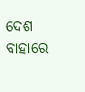ଦେଶ ବାହାରେ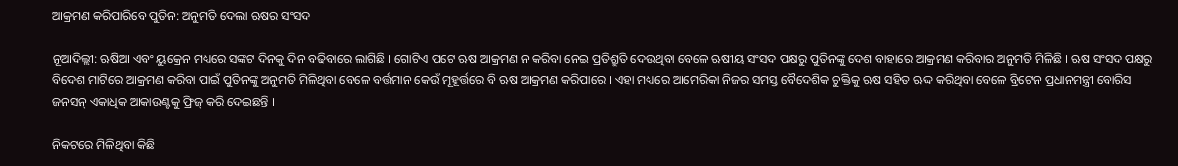ଆକ୍ରମଣ କରିପାରିବେ ପୁତିନ: ଅନୁମତି ଦେଲା ଋଷର ସଂସଦ

ନୂଆଦିଲ୍ଲୀ: ଋଷିଆ ଏବଂ ୟୁକ୍ରେନ ମଧ୍ୟରେ ସଙ୍କଟ ଦିନକୁ ଦିନ ବଢିବାରେ ଲାଗିଛି । ଗୋଟିଏ ପଟେ ଋଷ ଆକ୍ରମଣ ନ କରିବା ନେଇ ପ୍ରତିଶ୍ରୁତି ଦେଉଥିବା ବେଳେ ଋଷୀୟ ସଂସଦ ପକ୍ଷରୁ ପୁତିନଙ୍କୁ ଦେଶ ବାହାରେ ଆକ୍ରମଣ କରିବାର ଅନୁମତି ମିଳିଛି । ଋଷ ସଂସଦ ପକ୍ଷରୁ ବିଦେଶ ମାଟିରେ ଆକ୍ରମଣ କରିବା ପାଇଁ ପୁତିନଙ୍କୁ ଅନୁମତି ମିଳିଥିବା ବେଳେ ବର୍ତ୍ତମାନ କେଉଁ ମୂହୂର୍ତ୍ତରେ ବି ଋଷ ଆକ୍ରମଣ କରିପାରେ । ଏହା ମଧ୍ୟରେ ଆମେରିକା ନିଜର ସମସ୍ତ ବୈଦେଶିକ ଚୁକ୍ତିକୁ ଋଷ ସହିତ ଋଦ୍ଦ କରିଥିବା ବେଳେ ବ୍ରିଟେନ ପ୍ରଧାନମନ୍ତ୍ରୀ ବୋରିସ ଜନସନ୍ ଏକାଧିକ ଆକାଉଣ୍ଟକୁ ଫ୍ରିଜ୍ କରି ଦେଇଛନ୍ତି ।

ନିକଟରେ ମିଳିଥିବା କିଛି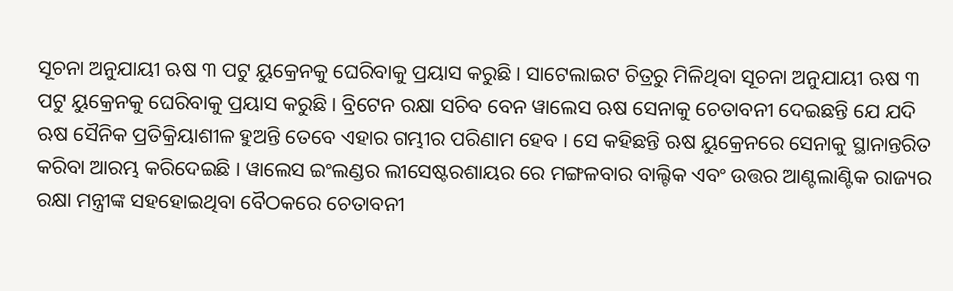ସୂଚନା ଅନୁଯାୟୀ ଋଷ ୩ ପଟୁ ୟୁକ୍ରେନକୁ ଘେରିବାକୁ ପ୍ରୟାସ କରୁଛି । ସାଟେଲାଇଟ ଚିତ୍ରରୁ ମିଳିଥିବା ସୂଚନା ଅନୁଯାୟୀ ଋଷ ୩ ପଟୁ ୟୁକ୍ରେନକୁ ଘେରିବାକୁ ପ୍ରୟାସ କରୁଛି । ବ୍ରିଟେନ ରକ୍ଷା ସଚିବ ବେନ ୱାଲେସ ଋଷ ସେନାକୁ ଚେତାବନୀ ଦେଇଛନ୍ତି ଯେ ଯଦି ଋଷ ସୈନିକ ପ୍ରତିକ୍ରିୟାଶୀଳ ହୁଅନ୍ତି ତେବେ ଏହାର ଗମ୍ଭୀର ପରିଣାମ ହେବ । ସେ କହିଛନ୍ତି ଋଷ ୟୁକ୍ରେନରେ ସେନାକୁ ସ୍ଥାନାନ୍ତରିତ କରିବା ଆରମ୍ଭ କରିଦେଇଛି । ୱାଲେସ ଇଂଲଣ୍ଡର ଲୀସେଷ୍ଟରଶାୟର ରେ ମଙ୍ଗଳବାର ବାଲ୍ଟିକ ଏବଂ ଉତ୍ତର ଆଣ୍ଟଲାଣ୍ଟିକ ରାଜ୍ୟର ରକ୍ଷା ମନ୍ତ୍ରୀଙ୍କ ସହହୋଇଥିବା ବୈଠକରେ ଚେତାବନୀ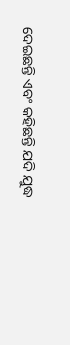ଦେଇଛନ୍ତି ଏବଂ କହିଛନ୍ତି ଯଦି ଯୁଦ୍ଧ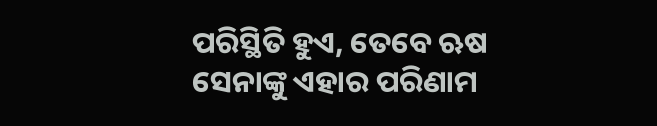ପରିସ୍ଥିତି ହୁଏ, ତେବେ ଋଷ ସେନାଙ୍କୁ ଏହାର ପରିଣାମ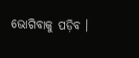ଭୋଗିବାକୁ ପଡ଼ିବ ।